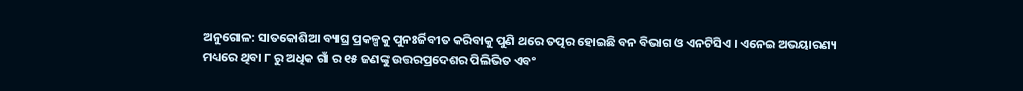ଅନୁଗୋଳ: ସାତକୋଶିଆ ବ୍ୟାଘ୍ର ପ୍ରକଳ୍ପକୁ ପୁନଃର୍ଜିବୀତ କରିବାକୁ ପୁଣି ଥରେ ତତ୍ପର ହୋଇଛି ବନ ବିଭାଗ ଓ ଏନଟିସିଏ । ଏନେଇ ଅଭୟାରଣ୍ୟ ମଧ୍ୟରେ ଥିବା ୮ ରୁ ଅଧିକ ଗାଁ ର ୧୫ ଜଣଙ୍କୁ ଉତ୍ତରପ୍ରଦେଶର ପିଲିଭିତ ଏବଂ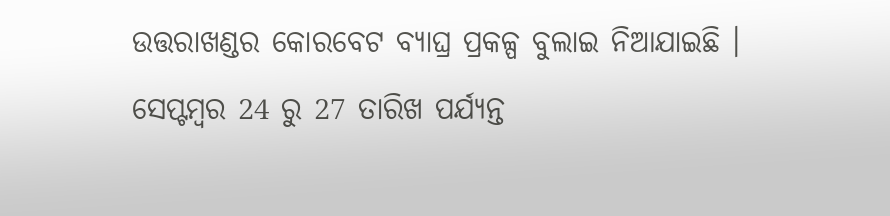ଉତ୍ତରାଖଣ୍ଡର କୋରବେଟ ବ୍ୟାଘ୍ର ପ୍ରକଳ୍ପ ବୁଲାଇ ନିଆଯାଇଛି ।
ସେପ୍ଟମ୍ବର 24 ରୁ 27 ତାରିଖ ପର୍ଯ୍ୟନ୍ତ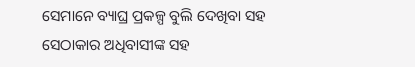ସେମାନେ ବ୍ୟାଘ୍ର ପ୍ରକଳ୍ପ ବୁଲି ଦେଖିବା ସହ ସେଠାକାର ଅଧିବାସୀଙ୍କ ସହ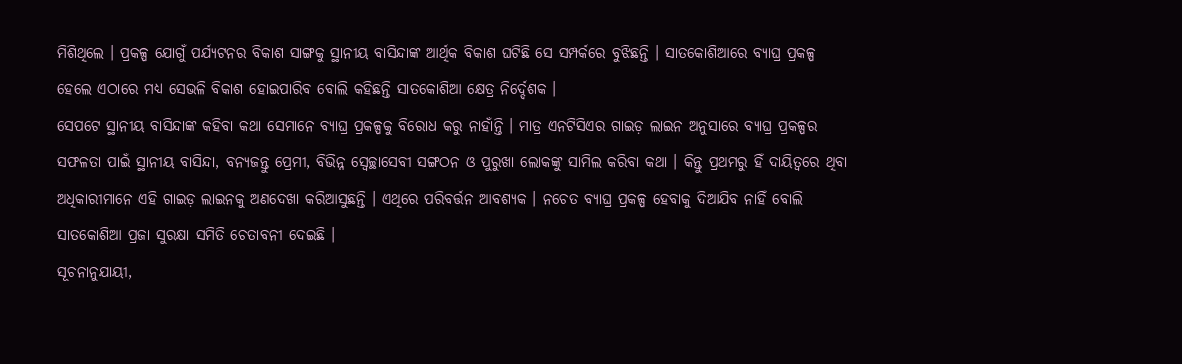ମିଶିଥିଲେ । ପ୍ରକଳ୍ପ ଯୋଗୁଁ ପର୍ଯ୍ୟଟନର ବିକାଶ ସାଙ୍ଗକୁ ସ୍ଥାନୀୟ ବାସିନ୍ଦାଙ୍କ ଆର୍ଥିକ ବିକାଶ ଘଟିଛି ସେ ସମ୍ପର୍କରେ ବୁଝିଛନ୍ତି । ସାତକୋଶିଆରେ ବ୍ୟାଘ୍ର ପ୍ରକଳ୍ପ ହେଲେ ଏଠାରେ ମଧ୍ୟ ସେଭଳି ବିକାଶ ହୋଇପାରିବ ବୋଲି କହିଛନ୍ତି ସାତକୋଶିଆ କ୍ଷେତ୍ର ନିର୍ଦ୍ଦେଶକ ।
ସେପଟେ ସ୍ଥାନୀୟ ବାସିନ୍ଦାଙ୍କ କହିବା କଥା ସେମାନେ ବ୍ୟାଘ୍ର ପ୍ରକଳ୍ପକୁ ବିରୋଧ କରୁ ନାହାଁନ୍ତି । ମାତ୍ର ଏନଟିସିଏର ଗାଇଡ଼ ଲାଇନ ଅନୁସାରେ ବ୍ୟାଘ୍ର ପ୍ରକଳ୍ପର ସଫଳତା ପାଇଁ ସ୍ଥାନୀୟ ବାସିନ୍ଦା, ବନ୍ୟଜନ୍ତୁ ପ୍ରେମୀ, ବିଭିନ୍ନ ସ୍ବେଚ୍ଛାସେବୀ ସଙ୍ଗଠନ ଓ ପୁରୁଖା ଲୋକଙ୍କୁ ସାମିଲ କରିବା କଥା । କିନ୍ତୁ ପ୍ରଥମରୁ ହିଁ ଦାୟିତ୍ବରେ ଥିବା ଅଧିକାରୀମାନେ ଏହି ଗାଇଡ଼ ଲାଇନକୁ ଅଣଦେଖା କରିଆସୁଛନ୍ତି । ଏଥିରେ ପରିବର୍ତ୍ତନ ଆବଶ୍ୟକ । ନଚେତ ବ୍ୟାଘ୍ର ପ୍ରକଳ୍ପ ହେବାକୁ ଦିଆଯିବ ନାହିଁ ବୋଲି ସାତକୋଶିଆ ପ୍ରଜା ସୁରକ୍ଷା ସମିତି ଚେତାବନୀ ଦେଇଛି ।
ସୂଚନାନୁଯାୟୀ,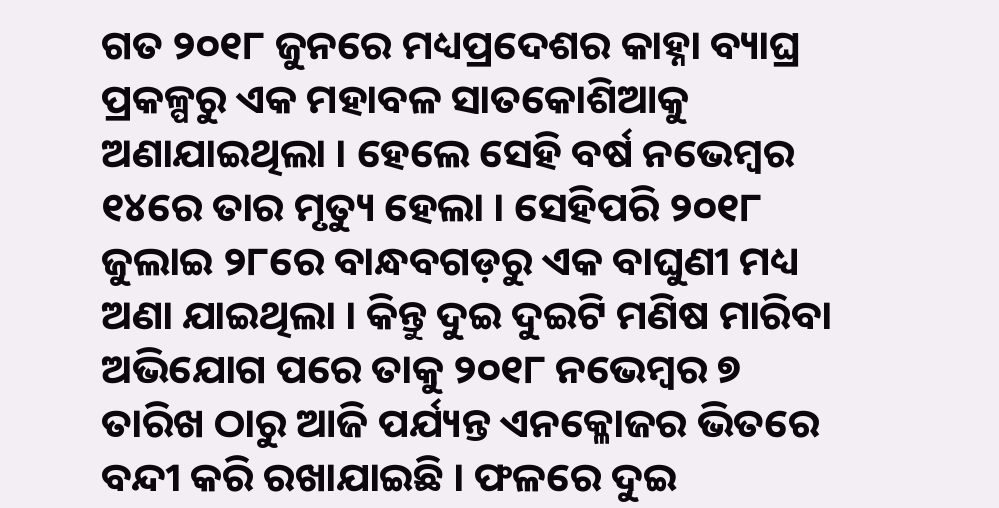ଗତ ୨୦୧୮ ଜୁନରେ ମଧ୍ୟପ୍ରଦେଶର କାହ୍ନା ବ୍ୟାଘ୍ର ପ୍ରକଳ୍ପରୁ ଏକ ମହାବଳ ସାତକୋଶିଆକୁ ଅଣାଯାଇଥିଲା । ହେଲେ ସେହି ବର୍ଷ ନଭେମ୍ବର ୧୪ରେ ତାର ମୃତ୍ୟୁ ହେଲା । ସେହିପରି ୨୦୧୮ ଜୁଲାଇ ୨୮ରେ ବାନ୍ଧବଗଡ଼ରୁ ଏକ ବାଘୁଣୀ ମଧ୍ୟ ଅଣା ଯାଇଥିଲା । କିନ୍ତୁ ଦୁଇ ଦୁଇଟି ମଣିଷ ମାରିବା ଅଭିଯୋଗ ପରେ ତାକୁ ୨୦୧୮ ନଭେମ୍ବର ୭ ତାରିଖ ଠାରୁ ଆଜି ପର୍ଯ୍ୟନ୍ତ ଏନକ୍ଳୋଜର ଭିତରେ ବନ୍ଦୀ କରି ରଖାଯାଇଛି । ଫଳରେ ଦୁଇ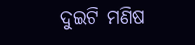ଦୁଇଟି ମଣିଷ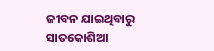ଜୀବନ ଯାଇଥିବାରୁ ସାତକୋଶିଆ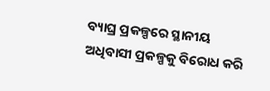ବ୍ୟାଘ୍ର ପ୍ରକଳ୍ପରେ ସ୍ଥାନୀୟ ଅଧିବାସୀ ପ୍ରକଳ୍ପକୁ ବିରୋଧ କରି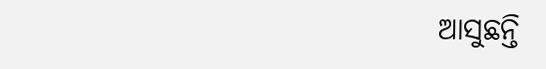ଆସୁଛନ୍ତି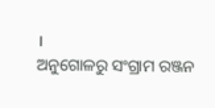।
ଅନୁଗୋଳରୁ ସଂଗ୍ରାମ ରଞ୍ଜନ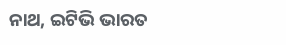ନାଥ, ଇଟିଭି ଭାରତ